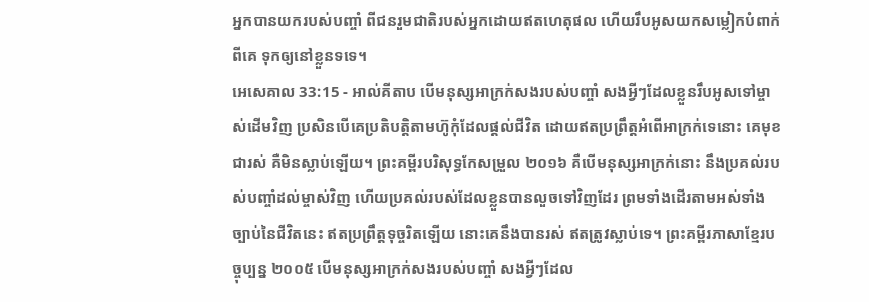អ្នកបានយករបស់បញ្ចាំ ពីជនរួមជាតិរបស់អ្នកដោយឥតហេតុផល ហើយរឹបអូសយកសម្លៀកបំពាក់ពីគេ ទុកឲ្យនៅខ្លួនទទេ។
អេសេគាល 33:15 - អាល់គីតាប បើមនុស្សអាក្រក់សងរបស់បញ្ចាំ សងអ្វីៗដែលខ្លួនរឹបអូសទៅម្ចាស់ដើមវិញ ប្រសិនបើគេប្រតិបត្តិតាមហ៊ូកុំដែលផ្ដល់ជីវិត ដោយឥតប្រព្រឹត្តអំពើអាក្រក់ទេនោះ គេមុខជារស់ គឺមិនស្លាប់ឡើយ។ ព្រះគម្ពីរបរិសុទ្ធកែសម្រួល ២០១៦ គឺបើមនុស្សអាក្រក់នោះ នឹងប្រគល់របស់បញ្ចាំដល់ម្ចាស់វិញ ហើយប្រគល់របស់ដែលខ្លួនបានលួចទៅវិញដែរ ព្រមទាំងដើរតាមអស់ទាំងច្បាប់នៃជីវិតនេះ ឥតប្រព្រឹត្តទុច្ចរិតឡើយ នោះគេនឹងបានរស់ ឥតត្រូវស្លាប់ទេ។ ព្រះគម្ពីរភាសាខ្មែរបច្ចុប្បន្ន ២០០៥ បើមនុស្សអាក្រក់សងរបស់បញ្ចាំ សងអ្វីៗដែល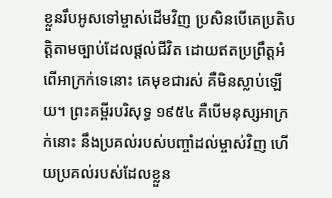ខ្លួនរឹបអូសទៅម្ចាស់ដើមវិញ ប្រសិនបើគេប្រតិបត្តិតាមច្បាប់ដែលផ្ដល់ជីវិត ដោយឥតប្រព្រឹត្តអំពើអាក្រក់ទេនោះ គេមុខជារស់ គឺមិនស្លាប់ឡើយ។ ព្រះគម្ពីរបរិសុទ្ធ ១៩៥៤ គឺបើមនុស្សអាក្រក់នោះ នឹងប្រគល់របស់បញ្ចាំដល់ម្ចាស់វិញ ហើយប្រគល់របស់ដែលខ្លួន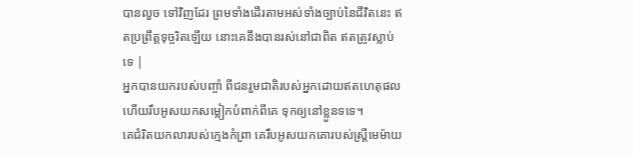បានលួច ទៅវិញដែរ ព្រមទាំងដើរតាមអស់ទាំងច្បាប់នៃជីវិតនេះ ឥតប្រព្រឹត្តទុច្ចរិតឡើយ នោះគេនឹងបានរស់នៅជាពិត ឥតត្រូវស្លាប់ទេ |
អ្នកបានយករបស់បញ្ចាំ ពីជនរួមជាតិរបស់អ្នកដោយឥតហេតុផល ហើយរឹបអូសយកសម្លៀកបំពាក់ពីគេ ទុកឲ្យនៅខ្លួនទទេ។
គេជំរិតយកលារបស់ក្មេងកំព្រា គេរឹបអូសយកគោរបស់ស្ត្រីមេម៉ាយ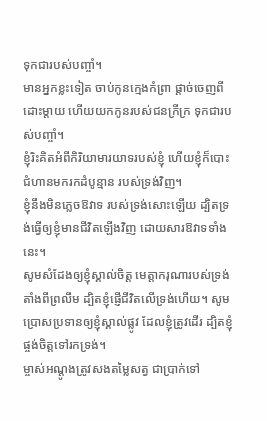ទុកជារបស់បញ្ចាំ។
មានអ្នកខ្លះទៀត ចាប់កូនក្មេងកំព្រា ផ្ដាច់ចេញពីដោះម្ដាយ ហើយយកកូនរបស់ជនក្រីក្រ ទុកជារបស់បញ្ចាំ។
ខ្ញុំរិះគិតអំពីកិរិយាមារយាទរបស់ខ្ញុំ ហើយខ្ញុំក៏បោះជំហានមករកដំបូន្មាន របស់ទ្រង់វិញ។
ខ្ញុំនឹងមិនភ្លេចឱវាទ របស់ទ្រង់សោះឡើយ ដ្បិតទ្រង់ធ្វើឲ្យខ្ញុំមានជីវិតឡើងវិញ ដោយសារឱវាទទាំងនេះ។
សូមសំដែងឲ្យខ្ញុំស្គាល់ចិត្ត មេត្តាករុណារបស់ទ្រង់តាំងពីព្រលឹម ដ្បិតខ្ញុំផ្ញើជីវិតលើទ្រង់ហើយ។ សូមប្រោសប្រទានឲ្យខ្ញុំស្គាល់ផ្លូវ ដែលខ្ញុំត្រូវដើរ ដ្បិតខ្ញុំផ្ចង់ចិត្តទៅរកទ្រង់។
ម្ចាស់អណ្តូងត្រូវសងតម្លៃសត្វ ជាប្រាក់ទៅ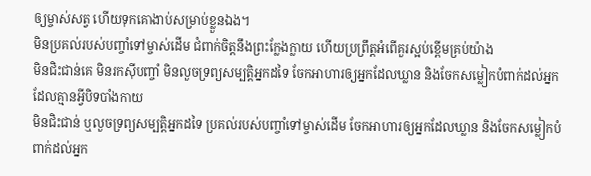ឲ្យម្ចាស់សត្វ ហើយទុកគោងាប់សម្រាប់ខ្លួនឯង។
មិនប្រគល់របស់បញ្ចាំទៅម្ចាស់ដើម ជំពាក់ចិត្តនឹងព្រះក្លែងក្លាយ ហើយប្រព្រឹត្តអំពើគួរស្អប់ខ្ពើមគ្រប់យ៉ាង
មិនជិះជាន់គេ មិនរកស៊ីបញ្ចាំ មិនលួចទ្រព្យសម្បត្តិអ្នកដទៃ ចែកអាហារឲ្យអ្នកដែលឃ្លាន និងចែកសម្លៀកបំពាក់ដល់អ្នកដែលគ្មានអ្វីបិទបាំងកាយ
មិនជិះជាន់ ឬលួចទ្រព្យសម្បត្តិអ្នកដទៃ ប្រគល់របស់បញ្ចាំទៅម្ចាស់ដើម ចែកអាហារឲ្យអ្នកដែលឃ្លាន និងចែកសម្លៀកបំពាក់ដល់អ្នក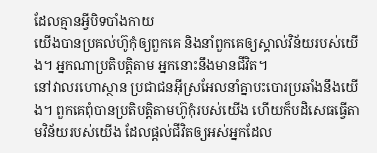ដែលគ្មានអ្វីបិទបាំងកាយ
យើងបានប្រគល់ហ៊ូកុំឲ្យពួកគេ និងនាំពួកគេឲ្យស្គាល់វិន័យរបស់យើង។ អ្នកណាប្រតិបត្តិតាម អ្នកនោះនឹងមានជីវិត។
នៅវាលរហោស្ថាន ប្រជាជនអ៊ីស្រអែលនាំគ្នាបះបោរប្រឆាំងនឹងយើង។ ពួកគេពុំបានប្រតិបត្តិតាមហ៊ូកុំរបស់យើង ហើយក៏បដិសេធធ្វើតាមវិន័យរបស់យើង ដែលផ្ដល់ជីវិតឲ្យអស់អ្នកដែល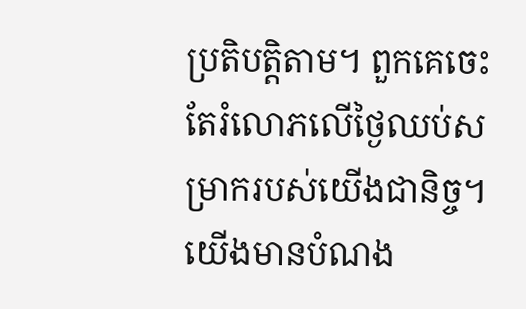ប្រតិបត្តិតាម។ ពួកគេចេះតែរំលោភលើថ្ងៃឈប់សម្រាករបស់យើងជានិច្ច។ យើងមានបំណង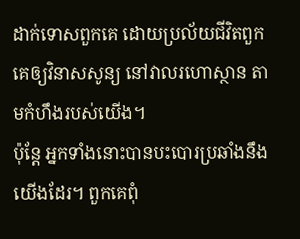ដាក់ទោសពួកគេ ដោយប្រល័យជីវិតពួកគេឲ្យវិនាសសូន្យ នៅវាលរហោស្ថាន តាមកំហឹងរបស់យើង។
ប៉ុន្តែ អ្នកទាំងនោះបានបះបោរប្រឆាំងនឹងយើងដែរ។ ពួកគេពុំ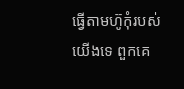ធ្វើតាមហ៊ូកុំរបស់យើងទេ ពួកគេ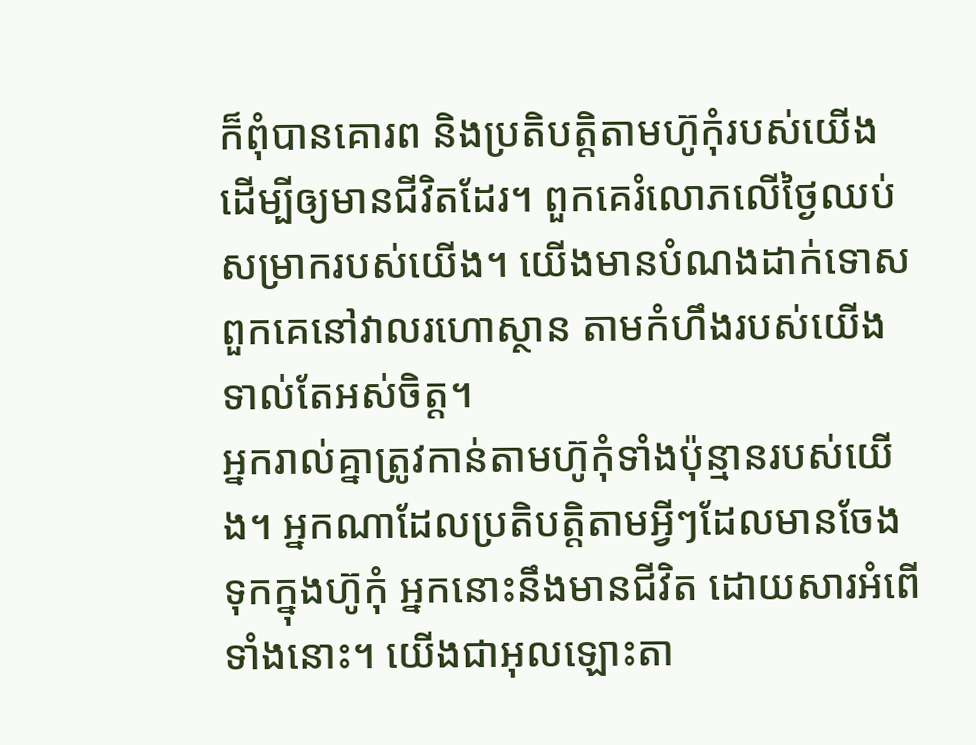ក៏ពុំបានគោរព និងប្រតិបត្តិតាមហ៊ូកុំរបស់យើង ដើម្បីឲ្យមានជីវិតដែរ។ ពួកគេរំលោភលើថ្ងៃឈប់សម្រាករបស់យើង។ យើងមានបំណងដាក់ទោសពួកគេនៅវាលរហោស្ថាន តាមកំហឹងរបស់យើងទាល់តែអស់ចិត្ត។
អ្នករាល់គ្នាត្រូវកាន់តាមហ៊ូកុំទាំងប៉ុន្មានរបស់យើង។ អ្នកណាដែលប្រតិបត្តិតាមអ្វីៗដែលមានចែងទុកក្នុងហ៊ូកុំ អ្នកនោះនឹងមានជីវិត ដោយសារអំពើទាំងនោះ។ យើងជាអុលឡោះតា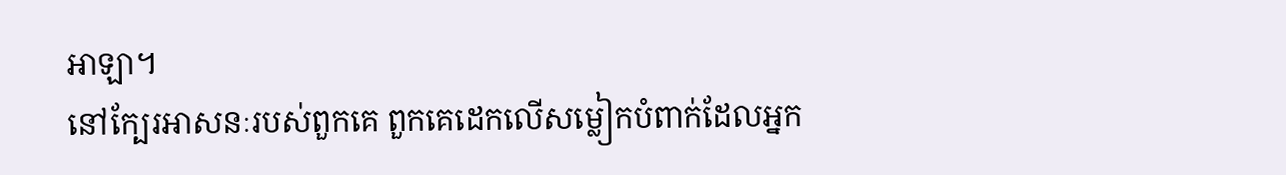អាឡា។
នៅក្បែរអាសនៈរបស់ពួកគេ ពួកគេដេកលើសម្លៀកបំពាក់ដែលអ្នក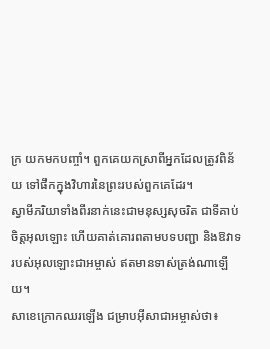ក្រ យកមកបញ្ចាំ។ ពួកគេយកស្រាពីអ្នកដែលត្រូវពិន័យ ទៅផឹកក្នុងវិហារនៃព្រះរបស់ពួកគេដែរ។
ស្វាមីភរិយាទាំងពីរនាក់នេះជាមនុស្សសុចរិត ជាទីគាប់ចិត្តអុលឡោះ ហើយគាត់គោរពតាមបទបញ្ជា និងឱវាទរបស់អុលឡោះជាអម្ចាស់ ឥតមានទាស់ត្រង់ណាឡើយ។
សាខេក្រោកឈរឡើង ជម្រាបអ៊ីសាជាអម្ចាស់ថា៖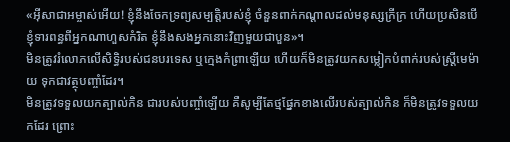«អ៊ីសាជាអម្ចាស់អើយ! ខ្ញុំនឹងចែកទ្រព្យសម្បត្តិរបស់ខ្ញុំ ចំនួនពាក់កណ្ដាលដល់មនុស្សក្រីក្រ ហើយប្រសិនបើខ្ញុំទារពន្ធពីអ្នកណាហួសកំរិត ខ្ញុំនឹងសងអ្នកនោះវិញមួយជាបួន»។
មិនត្រូវរំលោភលើសិទ្ធិរបស់ជនបរទេស ឬក្មេងកំព្រាឡើយ ហើយក៏មិនត្រូវយកសម្លៀកបំពាក់របស់ស្ត្រីមេម៉ាយ ទុកជាវត្ថុបញ្ចាំដែរ។
មិនត្រូវទទួលយកត្បាល់កិន ជារបស់បញ្ចាំឡើយ គឺសូម្បីតែថ្មផ្នែកខាងលើរបស់ត្បាល់កិន ក៏មិនត្រូវទទួលយកដែរ ព្រោះ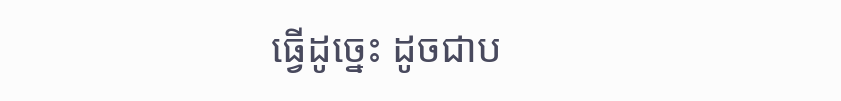ធ្វើដូច្នេះ ដូចជាប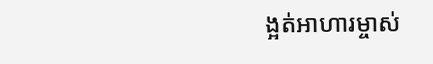ង្អត់អាហារម្ចាស់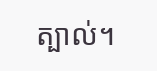ត្បាល់។